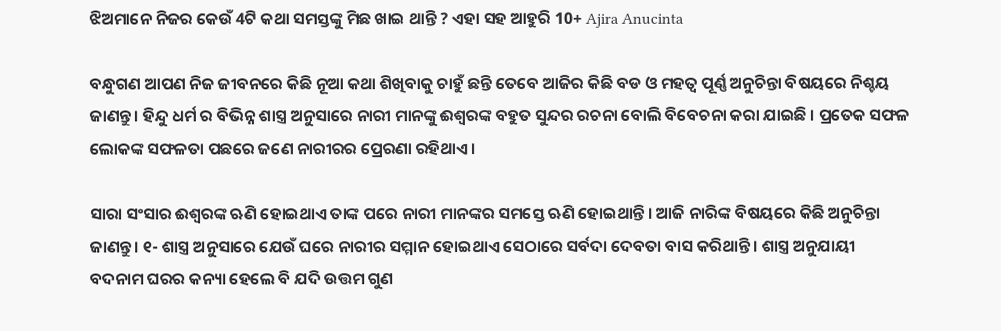ଝିଅମାନେ ନିଜର କେଉଁ 4ଟି କଥା ସମସ୍ତଙ୍କୁ ମିଛ ଖାଇ ଥାନ୍ତି ? ଏହା ସହ ଆହୁରି 10+ Ajira Anucinta

ବନ୍ଧୁଗଣ ଆପଣ ନିଜ ଜୀବନରେ କିଛି ନୂଆ କଥା ଶିଖିବାକୁ ଚାହୁଁ ଛନ୍ତି ତେବେ ଆଜିର କିଛି ବଡ ଓ ମହତ୍ଵ ପୂର୍ଣ୍ଣ ଅନୁଚିନ୍ତା ବିଷୟରେ ନିଶ୍ଚୟ ଜାଣନ୍ତୁ । ହିନ୍ଦୁ ଧର୍ମ ର ବିଭିନ୍ନ ଶାସ୍ତ୍ର ଅନୁସାରେ ନାରୀ ମାନଙ୍କୁ ଈଶ୍ବରଙ୍କ ବହୁତ ସୁନ୍ଦର ରଚନା ବୋଲି ବିବେଚନା କରା ଯାଇଛି । ପ୍ରତେକ ସଫଳ ଲୋକଙ୍କ ସଫଳତା ପଛରେ ଜଣେ ନାରୀରର ପ୍ରେରଣା ରହିଥାଏ ।

ସାରା ସଂସାର ଈଶ୍ବରଙ୍କ ଋଣି ହୋଇଥାଏ ତାଙ୍କ ପରେ ନାରୀ ମାନଙ୍କର ସମସ୍ତେ ଋଣି ହୋଇଥାନ୍ତି । ଆଜି ନାରିଙ୍କ ବିଷୟରେ କିଛି ଅନୁଚିନ୍ତା ଜାଣନ୍ତୁ । ୧- ଶାସ୍ତ୍ର ଅନୁସାରେ ଯେଉଁ ଘରେ ନାରୀର ସମ୍ମାନ ହୋଇଥାଏ ସେଠାରେ ସର୍ବଦା ଦେବତା ବାସ କରିଥାନ୍ତି । ଶାସ୍ତ୍ର ଅନୁଯାୟୀ ବଦନାମ ଘରର କନ୍ୟା ହେଲେ ବି ଯଦି ଉତ୍ତମ ଗୁଣ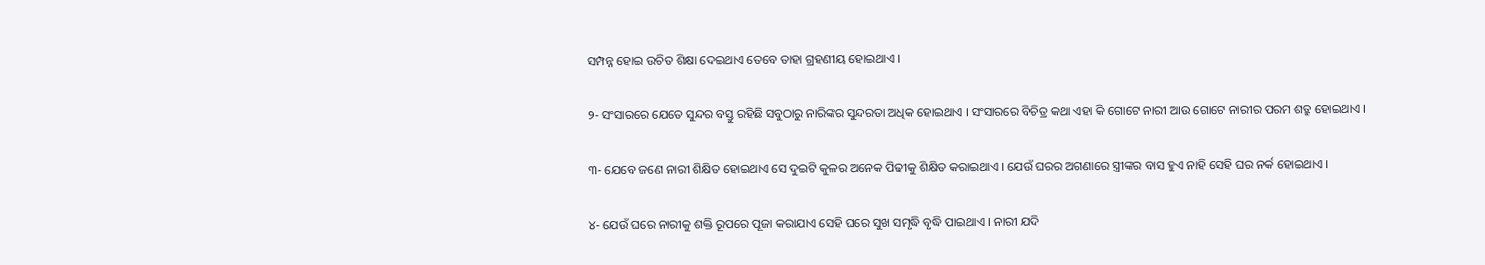ସମ୍ପନ୍ନ ହୋଇ ଉଚିତ ଶିକ୍ଷା ଦେଇଥାଏ ତେବେ ତାହା ଗ୍ରହଣୀୟ ହୋଇଥାଏ ।

୨- ସଂସାରରେ ଯେତେ ସୁନ୍ଦର ବସ୍ତୁ ରହିଛି ସବୁଠାରୁ ନାରିଙ୍କର ସୁନ୍ଦରତା ଅଧିକ ହୋଇଥାଏ । ସଂସାରରେ ବିଚିତ୍ର କଥା ଏହା କି ଗୋଟେ ନାରୀ ଆଉ ଗୋଟେ ନାରୀର ପରମ ଶତ୍ରୁ ହୋଇଥାଏ ।

୩- ଯେବେ ଜଣେ ନାରୀ ଶିକ୍ଷିତ ହୋଇଥାଏ ସେ ଦୁଇଟି କୁଳର ଅନେକ ପିଢୀକୁ ଶିକ୍ଷିତ କରାଇଥାଏ । ଯେଉଁ ଘରର ଅଗଣାରେ ସ୍ତ୍ରୀଙ୍କର ବାସ ହୁଏ ନାହି ସେହି ଘର ନର୍କ ହୋଇଥାଏ ।

୪- ଯେଉଁ ଘରେ ନାରୀକୁ ଶକ୍ତି ରୂପରେ ପୂଜା କରାଯାଏ ସେହି ଘରେ ସୁଖ ସମୃଦ୍ଧି ବୃଦ୍ଧି ପାଇଥାଏ । ନାରୀ ଯଦି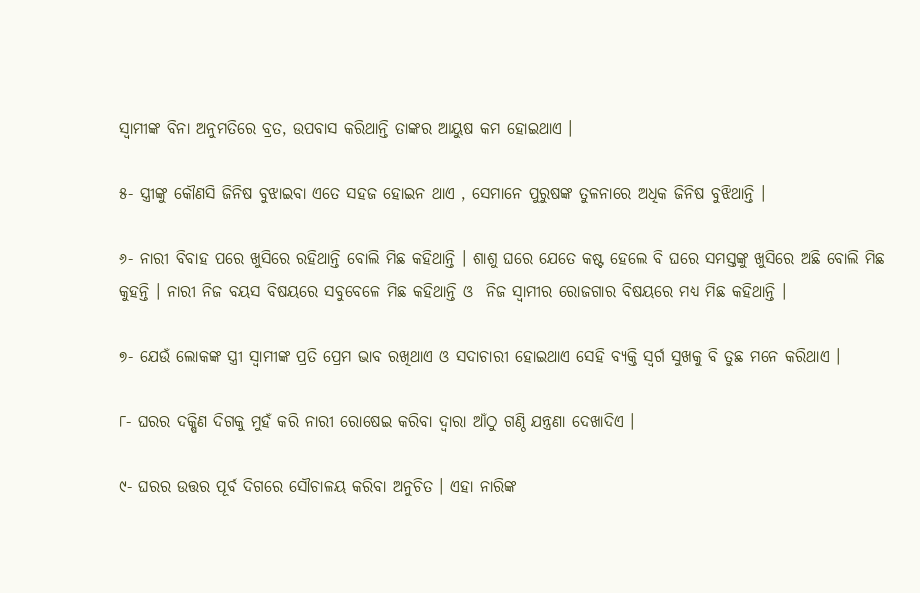ସ୍ବାମୀଙ୍କ ବିନା ଅନୁମତିରେ ବ୍ରତ, ଉପବାସ କରିଥାନ୍ତି ତାଙ୍କର ଆୟୁଷ କମ ହୋଇଥାଏ ।

୫- ସ୍ତ୍ରୀଙ୍କୁ କୌଣସି ଜିନିଷ ବୁଝାଇବା ଏତେ ସହଜ ହୋଇନ ଥାଏ , ସେମାନେ ପୁରୁଷଙ୍କ ତୁଳନାରେ ଅଧିକ ଜିନିଷ ବୁଝିଥାନ୍ତି ।

୬- ନାରୀ ବିବାହ ପରେ ଖୁସିରେ ରହିଥାନ୍ତି ବୋଲି ମିଛ କହିଥାନ୍ତି । ଶାଶୁ ଘରେ ଯେତେ କଷ୍ଟ ହେଲେ ବି ଘରେ ସମସ୍ତଙ୍କୁ ଖୁସିରେ ଅଛି ବୋଲି ମିଛ କୁହନ୍ତି । ନାରୀ ନିଜ ବୟସ ବିଷୟରେ ସବୁବେଳେ ମିଛ କହିଥାନ୍ତି ଓ  ନିଜ ସ୍ଵାମୀର ରୋଜଗାର ବିଷୟରେ ମଧ୍ୟ ମିଛ କହିଥାନ୍ତି ।

୭- ଯେଉଁ ଲୋକଙ୍କ ସ୍ତ୍ରୀ ସ୍ବାମୀଙ୍କ ପ୍ରତି ପ୍ରେମ ଭାବ ରଖିଥାଏ ଓ ସଦାଚାରୀ ହୋଇଥାଏ ସେହି ବ୍ୟକ୍ତି ସ୍ଵର୍ଗ ସୁଖକୁ ବି ତୁଛ ମନେ କରିଥାଏ ।

୮- ଘରର ଦକ୍ଷିଣ ଦିଗକୁ ମୁହଁ କରି ନାରୀ ରୋଷେଇ କରିବା ଦ୍ଵାରା ଆଁଠୁ ଗଣ୍ଠି ଯନ୍ତ୍ରଣା ଦେଖାଦିଏ ।

୯- ଘରର ଉତ୍ତର ପୂର୍ବ ଦିଗରେ ସୌଚାଳୟ କରିବା ଅନୁଚିତ । ଏହା ନାରିଙ୍କ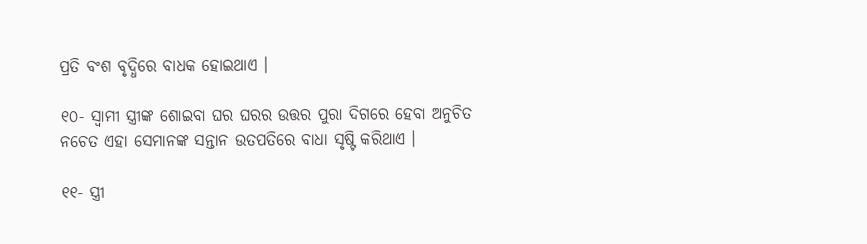ପ୍ରତି ବଂଶ ବୃଦ୍ଧିରେ ବାଧକ ହୋଇଥାଏ ।

୧୦- ସ୍ଵାମୀ ସ୍ତ୍ରୀଙ୍କ ଶୋଇବା ଘର ଘରର ଉତ୍ତର ପୁରା ଦିଗରେ ହେବା ଅନୁଚିତ ନଚେତ ଏହା ସେମାନଙ୍କ ସନ୍ତାନ ଉତପତିରେ ବାଧା ସୃଷ୍ଟି କରିଥାଏ ।

୧୧- ସ୍ତ୍ରୀ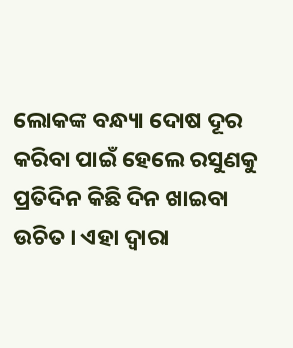ଲୋକଙ୍କ ବନ୍ଧ୍ୟା ଦୋଷ ଦୂର କରିବା ପାଇଁ ହେଲେ ରସୁଣକୁ ପ୍ରତିଦିନ କିଛି ଦିନ ଖାଇବା ଉଚିତ । ଏହା ଦ୍ଵାରା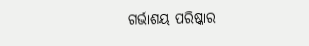ଗର୍ଭାଶୟ ପରିଷ୍କାର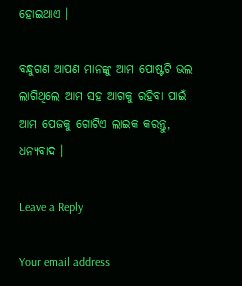ହୋଇଥାଏ ।

ବନ୍ଧୁଗଣ ଆପଣ ମାନଙ୍କୁ ଆମ ପୋଷ୍ଟଟି ଭଲ ଲାଗିଥିଲେ ଆମ ସହ ଆଗକୁ ରହିବା ପାଇଁ ଆମ ପେଜକୁ ଗୋଟିଏ ଲାଇକ କରନ୍ତୁ, ଧନ୍ୟବାଦ ।

Leave a Reply

Your email address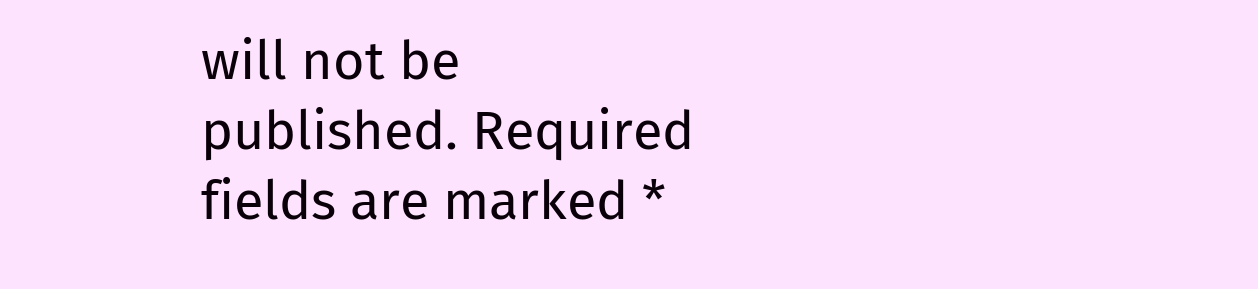will not be published. Required fields are marked *